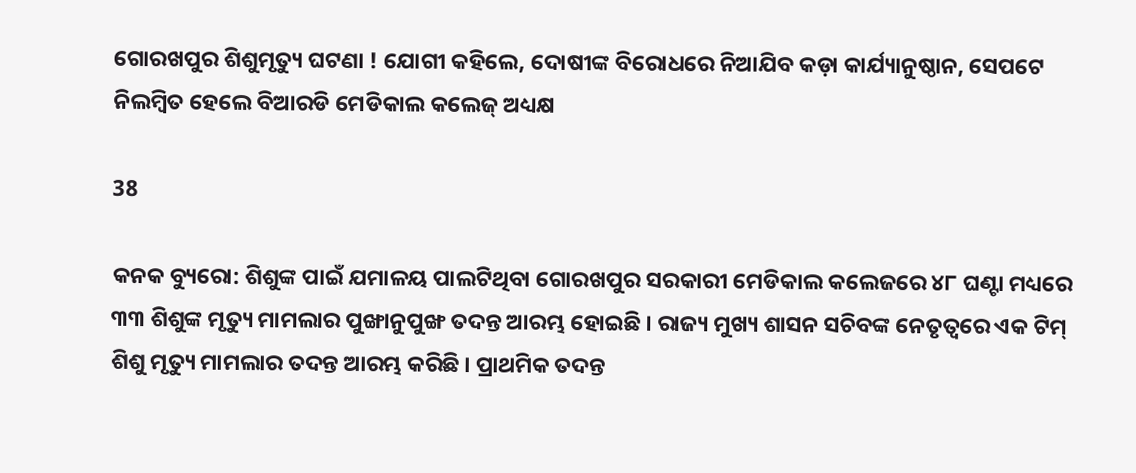ଗୋରଖପୁର ଶିଶୁମୃତ୍ୟୁ ଘଟଣା ! ଯୋଗୀ କହିଲେ, ଦୋଷୀଙ୍କ ବିରୋଧରେ ନିଆଯିବ କଡ଼ା କାର୍ଯ୍ୟାନୁଷ୍ଠାନ, ସେପଟେ ନିଲମ୍ବିତ ହେଲେ ବିଆରଡି ମେଡିକାଲ କଲେଜ୍ ଅଧ୍ୟକ୍ଷ

38

କନକ ବ୍ୟୁରୋ: ଶିଶୁଙ୍କ ପାଇଁ ଯମାଳୟ ପାଲଟିଥିବା ଗୋରଖପୁର ସରକାରୀ ମେଡିକାଲ କଲେଜରେ ୪୮ ଘଣ୍ଟା ମଧ୍ୟରେ ୩୩ ଶିଶୁଙ୍କ ମୃତ୍ୟୁ ମାମଲାର ପୁଙ୍ଖାନୁପୁଙ୍ଖ ତଦନ୍ତ ଆରମ୍ଭ ହୋଇଛି । ରାଜ୍ୟ ମୁଖ୍ୟ ଶାସନ ସଚିବଙ୍କ ନେତୃତ୍ୱରେ ଏକ ଟିମ୍ ଶିଶୁ ମୃତ୍ୟୁ ମାମଲାର ତଦନ୍ତ ଆରମ୍ଭ କରିଛି । ପ୍ରାଥମିକ ତଦନ୍ତ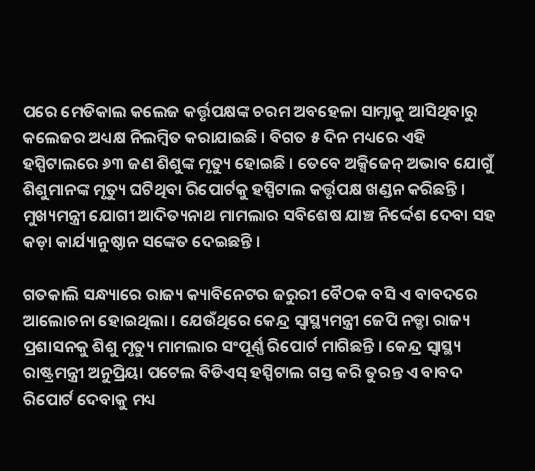ପରେ ମେଡିକାଲ କଲେଜ କର୍ତ୍ତୃପକ୍ଷଙ୍କ ଚରମ ଅବହେଳା ସାମ୍ନାକୁ ଆସିଥିବାରୁ କଲେଜର ଅଧ୍ୟକ୍ଷ ନିଲମ୍ବିତ କରାଯାଇଛି । ବିଗତ ୫ ଦିନ ମଧ୍ୟରେ ଏହି ହସ୍ପିଟାଲରେ ୬୩ ଜଣ ଶିଶୁଙ୍କ ମୃତ୍ୟୁ ହୋଇଛି । ତେବେ ଅକ୍ସିଜେନ୍ ଅଭାବ ଯୋଗୁଁ ଶିଶୁମାନଙ୍କ ମୃତ୍ୟୁ ଘଟିଥିବା ରିପୋର୍ଟକୁ ହସ୍ପିଟାଲ କର୍ତ୍ତୃପକ୍ଷ ଖଣ୍ଡନ କରିଛନ୍ତି । ମୁଖ୍ୟମନ୍ତ୍ରୀ ଯୋଗୀ ଆଦିତ୍ୟନାଥ ମାମଲାର ସବିଶେଷ ଯାଞ୍ଚ ନିର୍ଦ୍ଦେଶ ଦେବା ସହ କଡ଼ା କାର୍ଯ୍ୟାନୁଷ୍ଠାନ ସଙ୍କେତ ଦେଇଛନ୍ତି ।

ଗତକାଲି ସନ୍ଧ୍ୟାରେ ରାଜ୍ୟ କ୍ୟାବିନେଟର ଜରୁରୀ ବୈଠକ ବସି ଏ ବାବଦରେ ଆଲୋଚନା ହୋଇଥିଲା । ଯେଉଁଥିରେ କେନ୍ଦ୍ର ସ୍ୱାସ୍ଥ୍ୟମନ୍ତ୍ରୀ ଜେପି ନଡ୍ଡା ରାଜ୍ୟ ପ୍ରଶାସନକୁ ଶିଶୁ ମୃତ୍ୟୁ ମାମଲାର ସଂପୂର୍ଣ୍ଣ ରିପୋର୍ଟ ମାଗିଛନ୍ତି । କେନ୍ଦ୍ର ସ୍ୱାସ୍ଥ୍ୟ ରାଷ୍ଟ୍ରମନ୍ତ୍ରୀ ଅନୁପ୍ରିୟା ପଟେଲ ବିଡିଏସ୍ ହସ୍ପିଟାଲ ଗସ୍ତ କରି ତୁରନ୍ତ ଏ ବାବଦ ରିପୋର୍ଟ ଦେବାକୁ ମଧ୍ୟ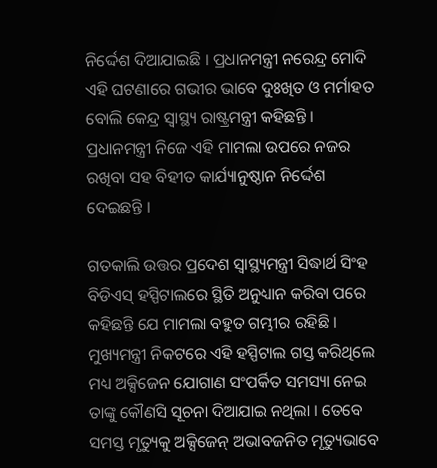ନିର୍ଦ୍ଦେଶ ଦିଆଯାଇଛି । ପ୍ରଧାନମନ୍ତ୍ରୀ ନରେନ୍ଦ୍ର ମୋଦି ଏହି ଘଟଣାରେ ଗଭୀର ଭାବେ ଦୁଃଖିତ ଓ ମର୍ମାହତ ବୋଲି କେନ୍ଦ୍ର ସ୍ୱାସ୍ଥ୍ୟ ରାଷ୍ଟ୍ରମନ୍ତ୍ରୀ କହିଛନ୍ତି । ପ୍ରଧାନମନ୍ତ୍ରୀ ନିଜେ ଏହି ମାମଲା ଉପରେ ନଜର ରଖିବା ସହ ବିହୀତ କାର୍ଯ୍ୟାନୁଷ୍ଠାନ ନିର୍ଦ୍ଦେଶ ଦେଇଛନ୍ତି ।

ଗତକାଲି ଉତ୍ତର ପ୍ରଦେଶ ସ୍ୱାସ୍ଥ୍ୟମନ୍ତ୍ରୀ ସିଦ୍ଧାର୍ଥ ସିଂହ ବିଡିଏସ୍ ହସ୍ପିଟାଲରେ ସ୍ଥିତି ଅନୁଧ୍ୟାନ କରିବା ପରେ କହିଛନ୍ତି ଯେ ମାମଲା ବହୁତ ଗମ୍ଭୀର ରହିଛି । ମୁଖ୍ୟମନ୍ତ୍ରୀ ନିକଟରେ ଏହି ହସ୍ପିଟାଲ ଗସ୍ତ କରିଥିଲେ ମଧ୍ୟ ଅକ୍ସିଜେନ ଯୋଗାଣ ସଂପର୍କିତ ସମସ୍ୟା ନେଇ ତାଙ୍କୁ କୌଣସି ସୂଚନା ଦିଆଯାଇ ନଥିଲା । ତେବେ ସମସ୍ତ ମୃତ୍ୟୁକୁ ଅକ୍ସିଜେନ୍ ଅଭାବଜନିତ ମୃତ୍ୟୁଭାବେ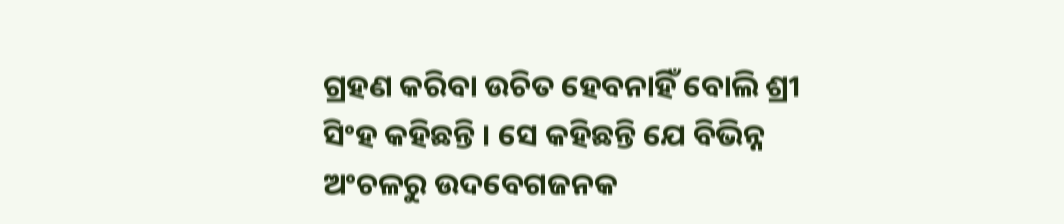ଗ୍ରହଣ କରିବା ଉଚିତ ହେବନାହିଁ ବୋଲି ଶ୍ରୀ ସିଂହ କହିଛନ୍ତି । ସେ କହିଛନ୍ତି ଯେ ବିଭିନ୍ନ ଅଂଚଳରୁ ଉଦବେଗଜନକ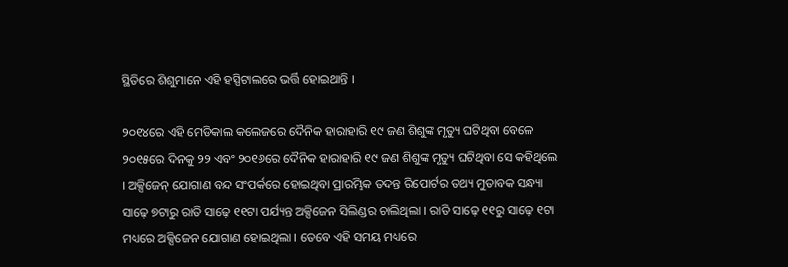ସ୍ଥିତିରେ ଶିଶୁମାନେ ଏହି ହସ୍ପିଟାଲରେ ଭର୍ତ୍ତି ହୋଇଥାନ୍ତି ।

୨୦୧୪ରେ ଏହି ମେଡିକାଲ କଲେଜରେ ଦୈନିକ ହାରାହାରି ୧୯ ଜଣ ଶିଶୁଙ୍କ ମୃତ୍ୟୁ ଘଟିଥିବା ବେଳେ ୨୦୧୫ରେ ଦିନକୁ ୨୨ ଏବଂ ୨୦୧୬ରେ ଦୈନିକ ହାରାହାରି ୧୯ ଜଣ ଶିଶୁଙ୍କ ମୃତ୍ୟୁ ଘଟିଥିବା ସେ କହିଥିଲେ । ଅକ୍ସିଜେନ୍ ଯୋଗାଣ ବନ୍ଦ ସଂପର୍କରେ ହୋଇଥିବା ପ୍ରାରମ୍ଭିକ ତଦନ୍ତ ରିପୋର୍ଟର ତଥ୍ୟ ମୁତାବକ ସନ୍ଧ୍ୟା ସାଢ଼େ ୭ଟାରୁ ରାତି ସାଢ଼େ ୧୧ଟା ପର୍ଯ୍ୟନ୍ତ ଅକ୍ସିଜେନ ସିଲିଣ୍ଡର ଚାଲିଥିଲା । ରାତି ସାଢ଼େ ୧୧ରୁ ସାଢ଼େ ୧ଟା ମଧ୍ୟରେ ଅକ୍ସିଜେନ ଯୋଗାଣ ହୋଇଥିଲା । ତେବେ ଏହି ସମୟ ମଧ୍ୟରେ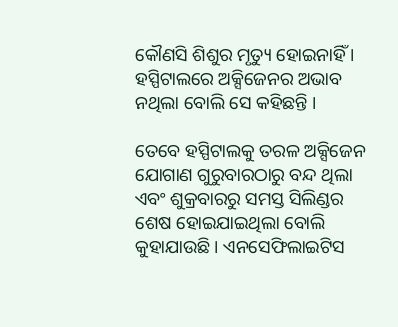କୌଣସି ଶିଶୁର ମୃତ୍ୟୁ ହୋଇନାହିଁ । ହସ୍ପିଟାଲରେ ଅକ୍ସିଜେନର ଅଭାବ ନଥିଲା ବୋଲି ସେ କହିଛନ୍ତି ।

ତେବେ ହସ୍ପିଟାଲକୁ ତରଳ ଅକ୍ସିଜେନ ଯୋଗାଣ ଗୁରୁବାରଠାରୁ ବନ୍ଦ ଥିଲା ଏବଂ ଶୁକ୍ରବାରରୁ ସମସ୍ତ ସିଲିଣ୍ଡର ଶେଷ ହୋଇଯାଇଥିଲା ବୋଲି କୁହାଯାଉଛି । ଏନସେଫିଲାଇଟିସ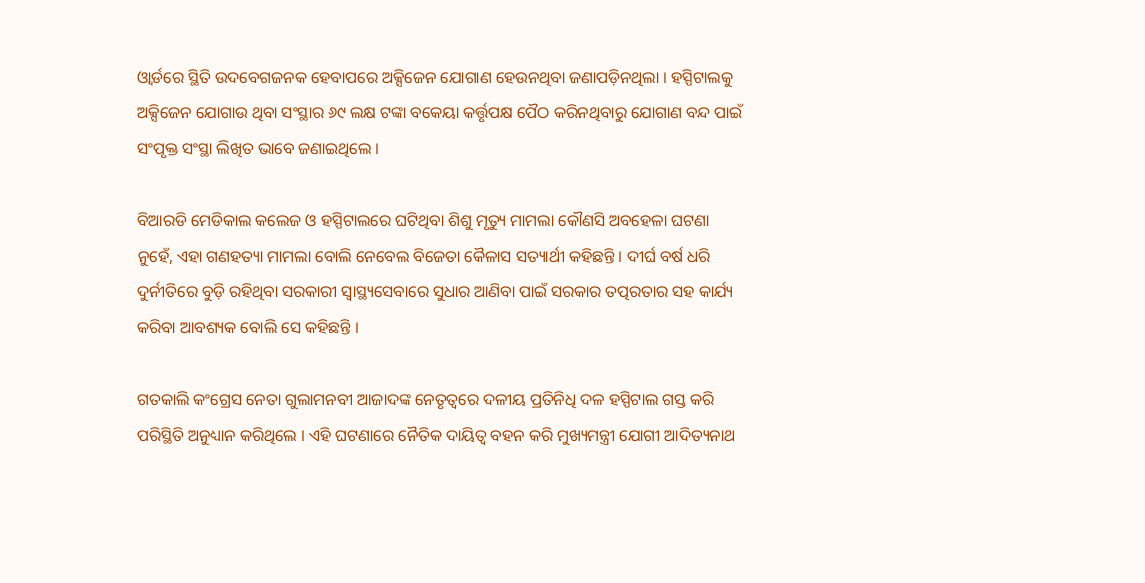ଓ୍ଵାର୍ଡରେ ସ୍ଥିତି ଉଦବେଗଜନକ ହେବାପରେ ଅକ୍ସିଜେନ ଯୋଗାଣ ହେଉନଥିବା ଜଣାପଡ଼ିନଥିଲା । ହସ୍ପିଟାଲକୁ ଅକ୍ସିଜେନ ଯୋଗାଉ ଥିବା ସଂସ୍ଥାର ୬୯ ଲକ୍ଷ ଟଙ୍କା ବକେୟା କର୍ତ୍ତୃପକ୍ଷ ପୈଠ କରିନଥିବାରୁ ଯୋଗାଣ ବନ୍ଦ ପାଇଁ ସଂପୃକ୍ତ ସଂସ୍ଥା ଲିଖିତ ଭାବେ ଜଣାଇଥିଲେ ।

ବିଆରଡି ମେଡିକାଲ କଲେଜ ଓ ହସ୍ପିଟାଲରେ ଘଟିଥିବା ଶିଶୁ ମୃତ୍ୟୁ ମାମଲା କୌଣସି ଅବହେଳା ଘଟଣା ନୁହେଁ, ଏହା ଗଣହତ୍ୟା ମାମଲା ବୋଲି ନେବେଲ ବିଜେତା କୈଳାସ ସତ୍ୟାର୍ଥୀ କହିଛନ୍ତି । ଦୀର୍ଘ ବର୍ଷ ଧରି ଦୁର୍ନୀତିରେ ବୁଡ଼ି ରହିଥିବା ସରକାରୀ ସ୍ୱାସ୍ଥ୍ୟସେବାରେ ସୁଧାର ଆଣିବା ପାଇଁ ସରକାର ତତ୍ପରତାର ସହ କାର୍ଯ୍ୟ କରିବା ଆବଶ୍ୟକ ବୋଲି ସେ କହିଛନ୍ତି ।

ଗତକାଲି କଂଗ୍ରେସ ନେତା ଗୁଲାମନବୀ ଆଜାଦଙ୍କ ନେତୃତ୍ୱରେ ଦଳୀୟ ପ୍ରତିନିଧି ଦଳ ହସ୍ପିଟାଲ ଗସ୍ତ କରି ପରିସ୍ଥିତି ଅନୁଧ୍ୟାନ କରିଥିଲେ । ଏହି ଘଟଣାରେ ନୈତିକ ଦାୟିତ୍ୱ ବହନ କରି ମୁଖ୍ୟମନ୍ତ୍ରୀ ଯୋଗୀ ଆଦିତ୍ୟନାଥ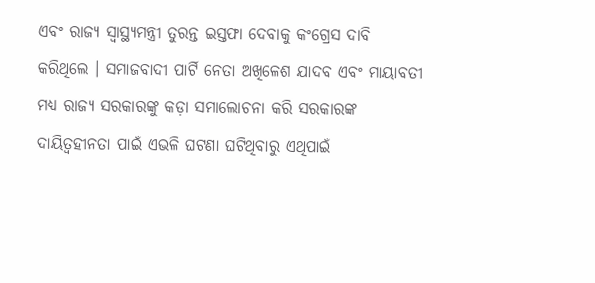ଏବଂ ରାଜ୍ୟ ସ୍ୱାସ୍ଥ୍ୟମନ୍ତ୍ରୀ ତୁରନ୍ତ ଇସ୍ତଫା ଦେବାକୁ କଂଗ୍ରେସ ଦାବି କରିଥିଲେ । ସମାଜବାଦୀ ପାର୍ଟି ନେତା ଅଖିଳେଶ ଯାଦବ ଏବଂ ମାୟାବତୀ ମଧ୍ୟ ରାଜ୍ୟ ସରକାରଙ୍କୁ କଡ଼ା ସମାଲୋଚନା କରି ସରକାରଙ୍କ ଦାୟିତ୍ୱହୀନତା ପାଇଁ ଏଭଳି ଘଟଣା ଘଟିଥିବାରୁ ଏଥିପାଇଁ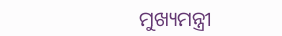ମୁଖ୍ୟମନ୍ତ୍ରୀ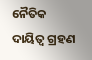ନୈତିକ ଦାୟିତ୍ୱ ଗ୍ରହଣ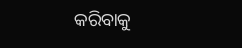କରିବାକୁ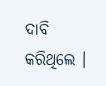ଦାବି କରିଥିଲେ ।